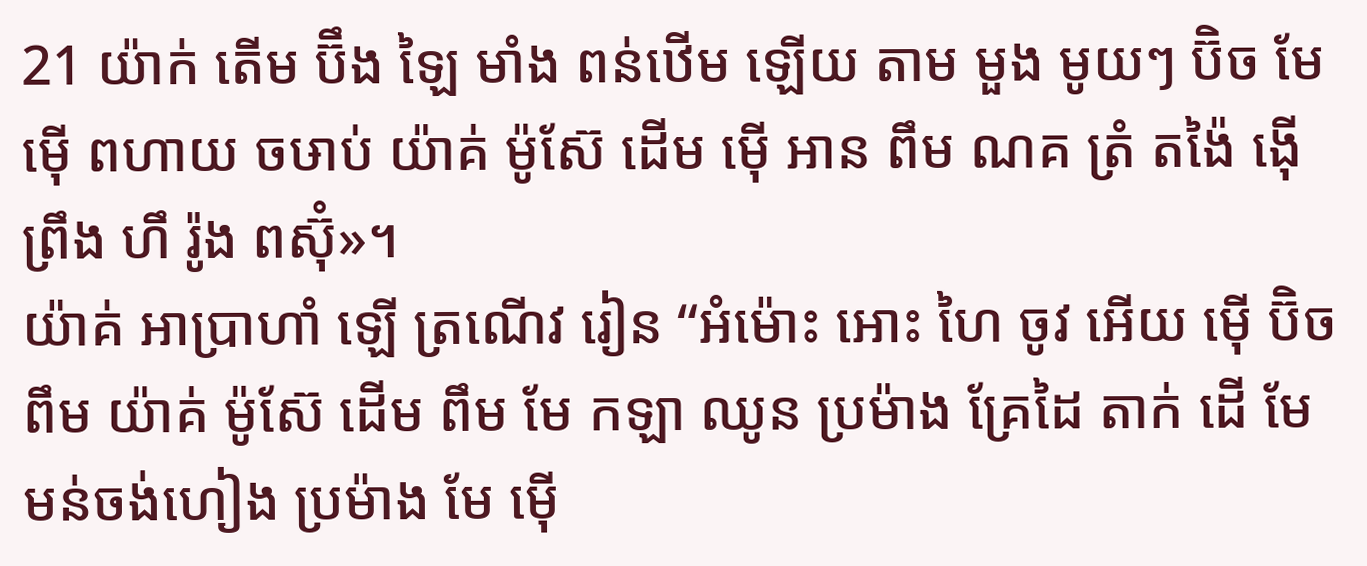21 យ៉ាក់ តើម ប៊ឹង ឡៃ មាំង ពន់ឋើម ឡើយ តាម មួង មូយៗ ប៊ិច មែ ម៉ើ ពហាយ ចឞាប់ យ៉ាគ់ ម៉ូស៊ែ ដើម ម៉ើ អាន ពឹម ណគ ត្រំ តង៉ៃ ង៉ើ ព្រឹង ហឹ រ៉ូង ពស៊ុំ»។
យ៉ាគ់ អាប្រាហាំ ឡើ ត្រណើវ រៀន “អំម៉ោះ អោះ ហៃ ចូវ អើយ ម៉ើ ប៊ិច ពឹម យ៉ាគ់ ម៉ូស៊ែ ដើម ពឹម មែ កឡា ឈូន ប្រម៉ាង គ្រែដៃ តាក់ ដើ មែ មន់ចង់ហៀង ប្រម៉ាង មែ ម៉ើ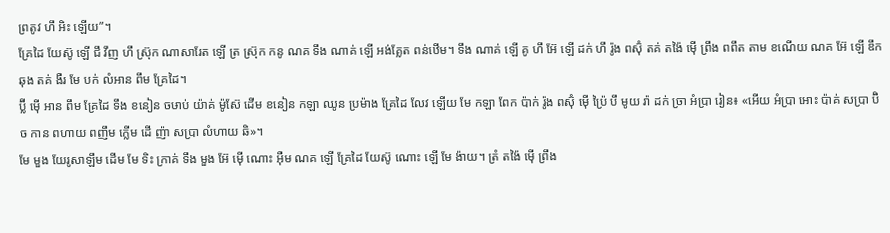ព្រតូវ ហឹ អិះ ឡើយ”។
គ្រែដៃ យែស៊ូ ឡើ ជឹ វឹញ ហឹ ស្រ៊ុក ណាសារែត ឡើ ត្រ ស៊្រុក កនូ ណគ ទឹង ណាគ់ ឡើ អង់គ្លែត ពន់ឋើម។ ទឹង ណាគ់ ឡើ គូ ហឹ អ៊ែ ឡើ ដក់ ហឹ រ៉ូង ពស៊ុំ តគ់ តង៉ៃ ម៉ើ ព្រឹង ពពឹត តាម ខណើយ ណគ អ៊ែ ឡើ ឌឹក ឆុង តគ់ ងឺរ មែ បក់ លំអាន ពឹម គ្រែដៃ។
ប៊្លី ម៉ើ អាន ពឹម គ្រែដៃ ទឹង ខនៀន ចឞាប់ យ៉ាគ់ ម៉ូស៊ែ ដើម ខនៀន កឡា ឈូន ប្រម៉ាង គ្រែដៃ លែវ ឡើយ មែ កឡា ពែក ប៉ាក់ រ៉ូង ពស៊ុំ ម៉ើ ប៉្រៃ បឹ មូយ រ៉ា ដក់ ច្រា អំប្រា រៀន៖ «អើយ អំប្រា អោះ ប៉ាគ់ សប្រា ប៊ិច កាន ពហាយ ពញឹម ក្លើម ដើ ញ៉ា សប្រា លំហាយ ឆិ»។
មែ មួង យែរូសាឡឹម ដើម មែ ទិះ ក្រាគ់ ទឹង មួង អ៊ែ ម៉ើ ណោះ អ៊ឺម ណគ ឡើ គ្រែដៃ យែស៊ូ ណោះ ឡើ មែ ង៉ាយ។ ត្រំ តង៉ៃ ម៉ើ ព្រឹង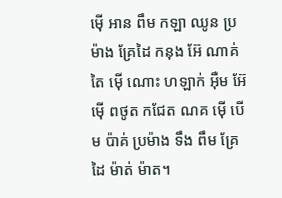ម៉ើ អាន ពឹម កឡា ឈូន ប្រម៉ាង គ្រែដៃ កនុង អ៊ែ ណាគ់ តៃ ម៉ើ ណោះ ហឡាក់ អ៊ឺម អ៊ែ ម៉ើ ពថូត កជែត ណគ ម៉ើ បើម ប៉ាគ់ ប្រម៉ាង ទឹង ពឹម គ្រែដៃ ម៉ាត់ ម៉ាត។